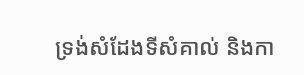ទ្រង់សំដែងទីសំគាល់ និងកា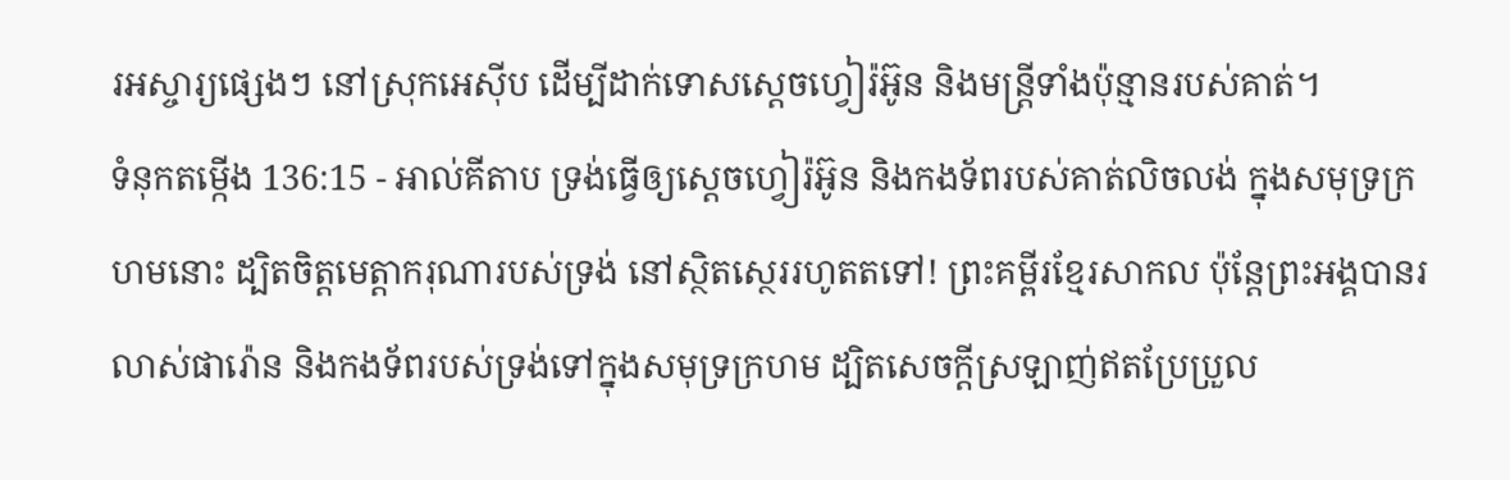រអស្ចារ្យផ្សេងៗ នៅស្រុកអេស៊ីប ដើម្បីដាក់ទោសស្តេចហ្វៀរ៉អ៊ូន និងមន្ត្រីទាំងប៉ុន្មានរបស់គាត់។
ទំនុកតម្កើង 136:15 - អាល់គីតាប ទ្រង់ធ្វើឲ្យស្តេចហ្វៀរ៉អ៊ូន និងកងទ័ពរបស់គាត់លិចលង់ ក្នុងសមុទ្រក្រហមនោះ ដ្បិតចិត្តមេត្តាករុណារបស់ទ្រង់ នៅស្ថិតស្ថេររហូតតទៅ! ព្រះគម្ពីរខ្មែរសាកល ប៉ុន្តែព្រះអង្គបានរលាស់ផារ៉ោន និងកងទ័ពរបស់ទ្រង់ទៅក្នុងសមុទ្រក្រហម ដ្បិតសេចក្ដីស្រឡាញ់ឥតប្រែប្រួល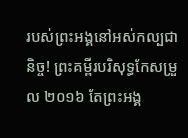របស់ព្រះអង្គនៅអស់កល្បជានិច្ច! ព្រះគម្ពីរបរិសុទ្ធកែសម្រួល ២០១៦ តែព្រះអង្គ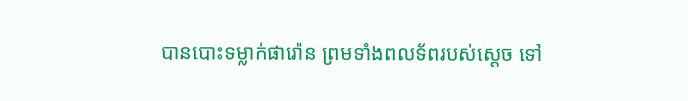បានបោះទម្លាក់ផារ៉ោន ព្រមទាំងពលទ័ពរបស់ស្ដេច ទៅ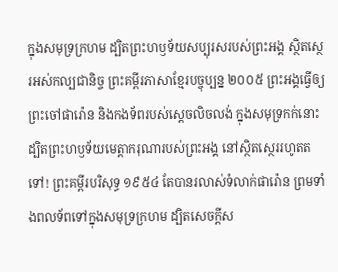ក្នុងសមុទ្រក្រហម ដ្បិតព្រះហឫទ័យសប្បុរសរបស់ព្រះអង្គ ស្ថិតស្ថេរអស់កល្បជានិច្ច ព្រះគម្ពីរភាសាខ្មែរបច្ចុប្បន្ន ២០០៥ ព្រះអង្គធ្វើឲ្យព្រះចៅផារ៉ោន និងកងទ័ពរបស់ស្ដេចលិចលង់ ក្នុងសមុទ្រកក់នោះ ដ្បិតព្រះហឫទ័យមេត្តាករុណារបស់ព្រះអង្គ នៅស្ថិតស្ថេររហូតតទៅ! ព្រះគម្ពីរបរិសុទ្ធ ១៩៥៤ តែបានរលាស់ទំលាក់ផារ៉ោន ព្រមទាំងពលទ័ពទៅក្នុងសមុទ្រក្រហម ដ្បិតសេចក្ដីស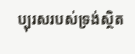ប្បុរសរបស់ទ្រង់ស្ថិត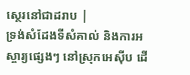ស្ថេរនៅជាដរាប |
ទ្រង់សំដែងទីសំគាល់ និងការអស្ចារ្យផ្សេងៗ នៅស្រុកអេស៊ីប ដើ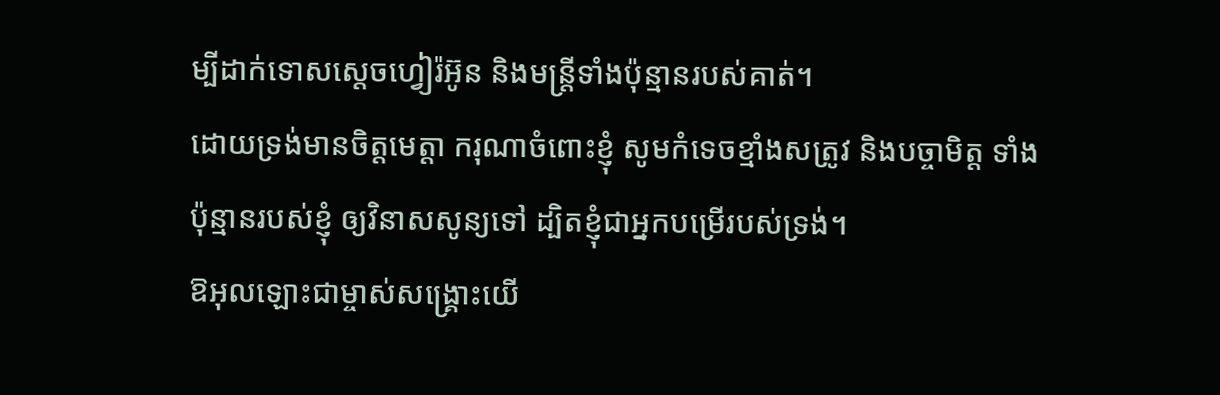ម្បីដាក់ទោសស្តេចហ្វៀរ៉អ៊ូន និងមន្ត្រីទាំងប៉ុន្មានរបស់គាត់។
ដោយទ្រង់មានចិត្តមេត្តា ករុណាចំពោះខ្ញុំ សូមកំទេចខ្មាំងសត្រូវ និងបច្ចាមិត្ត ទាំងប៉ុន្មានរបស់ខ្ញុំ ឲ្យវិនាសសូន្យទៅ ដ្បិតខ្ញុំជាអ្នកបម្រើរបស់ទ្រង់។
ឱអុលឡោះជាម្ចាស់សង្គ្រោះយើ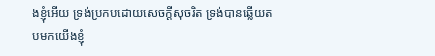ងខ្ញុំអើយ ទ្រង់ប្រកបដោយសេចក្ដីសុចរិត ទ្រង់បានឆ្លើយតបមកយើងខ្ញុំ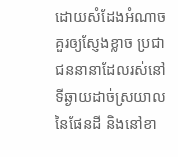ដោយសំដែងអំណាចគួរឲ្យស្ញែងខ្លាច ប្រជាជននានាដែលរស់នៅទីឆ្ងាយដាច់ស្រយាល នៃផែនដី និងនៅខា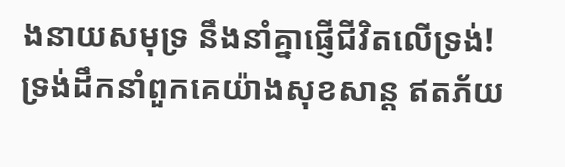ងនាយសមុទ្រ នឹងនាំគ្នាផ្ញើជីវិតលើទ្រង់!
ទ្រង់ដឹកនាំពួកគេយ៉ាងសុខសាន្ត ឥតភ័យ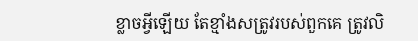ខ្លាចអ្វីឡើយ តែខ្មាំងសត្រូវរបស់ពួកគេ ត្រូវលិ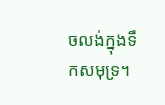ចលង់ក្នុងទឹកសមុទ្រ។